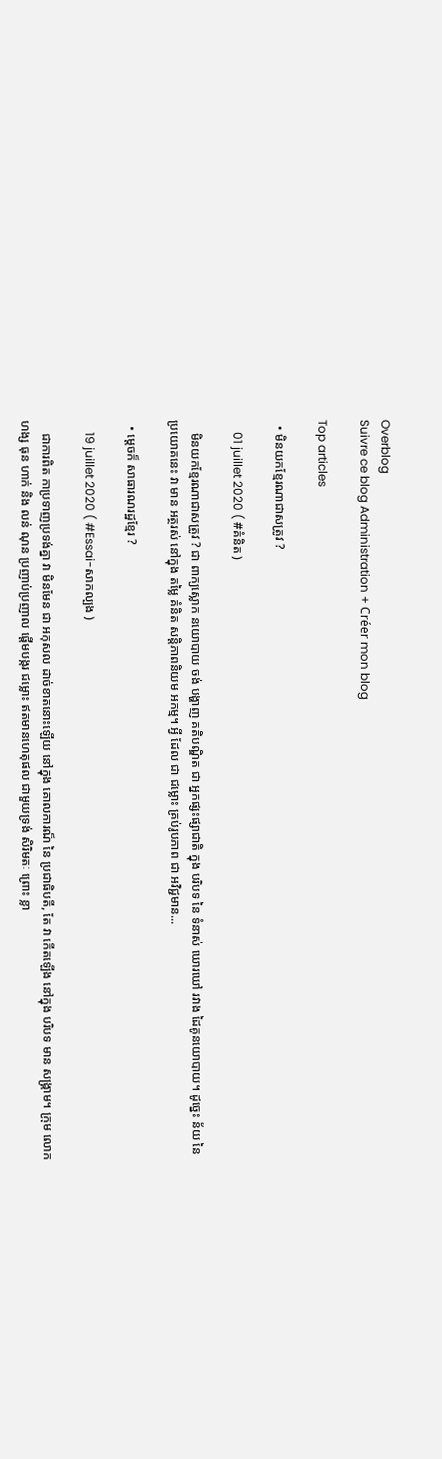Overblog
Suivre ce blog Administration + Créer mon blog

Top articles

  • មិនយកខ្មែរណាជាសត្រូវ ?

    01 juillet 2020 ( #គំនិត )

    មិនយកខ្មែរណាជាសត្រូវ ? ជា ពាក្យស្លោក នយោបាយ ចង់ បង្ហាញ គតិបណ្ឌិត ជា អ្នកផ្សះផ្សាជាតិ ក្នុង បរិបទ នៃ ទំនាស់ ឃោរឃៅ រវាង ដៃគូនយោបាយ។ ដូច្នេះ ន័យ នៃ ប្រយោគនេះ វា មាន អត្ថរស់ នៅក្នុង តម្លៃ គំនិត សន្តិភាពនិយម អកម្ម។ អ្វី ដែល ជា ជម្លោះ គ្រប់រូបភាព ជា អវិជ្ជមាន...

  • ម្តេចក៏ សាធារណរដ្ឋខ្មែរ ?

    19 juillet 2020 ( #Essai-សាកល្បង )

    ជាការពិត កាប្រទាញប្រទង់គ្នា វា មិនមែន ជា អកុសល ដាច់ខាតនោះឡើយ នៅក្នុង គោលការណ៏ នៃ ប្រជាធិបតី, តែ វា កើតឡើង នៅក្នុង បរិបទ មាន សង្គ្រាម។ ក្រុម លោក ហង្ស ធុន ហាក់ និង លន់ ណុន ប្រញាប់ប្រញាល ផ្តើមបង្ករ ជម្លោះ ឥតមានហេតុផល ជាមួយទ្រង់ សិរិមតៈ ព្រោះ ខ្លា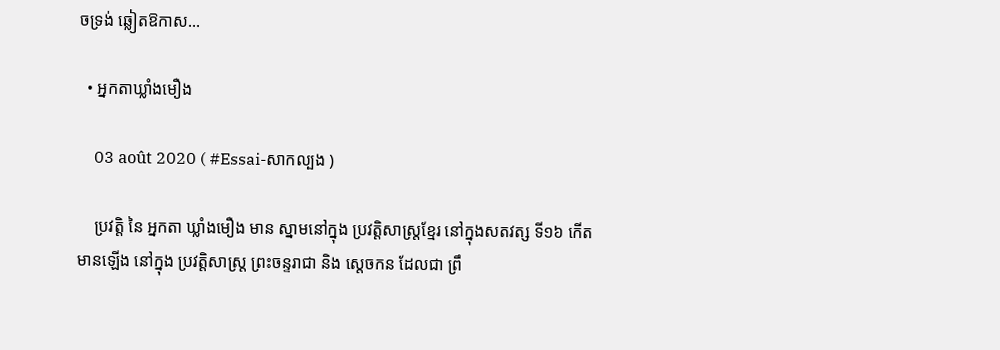ចទ្រង់ ឆ្លៀតឱកាស...

  • អ្នកតាឃ្លាំងមឿង

    03 août 2020 ( #Essai-សាកល្បង )

    ប្រវត្តិ នៃ អ្នកតា ឃ្លាំងមឿង មាន ស្នាមនៅក្នុង ប្រវត្តិសាស្ត្រខ្មែរ នៅក្នុងសតវត្ស ទី១៦ កើតមានឡើង នៅក្នុង ប្រវត្តិសាស្រ្ត ព្រះចន្ទរាជា និង ស្តេចកន ដែលជា ព្រឹ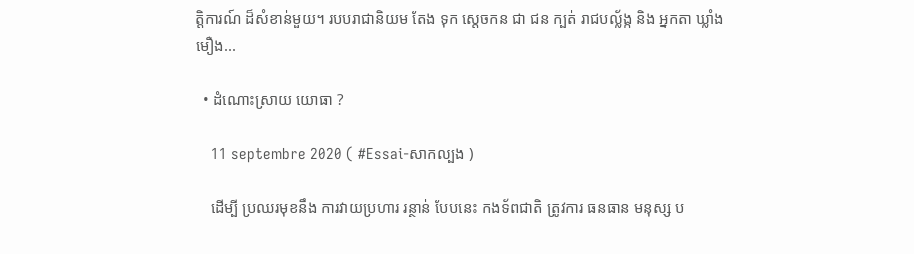ត្តិការណ៍ ដ៏សំខាន់មួយ។ របបរាជានិយម តែង ទុក ស្តេចកន ជា ជន ក្បត់ រាជបល្ល័ង្ក និង អ្នកតា ឃ្លាំងមឿង...

  • ដំណោះស្រាយ យោធា ?

    11 septembre 2020 ( #Essai-សាកល្បង )

    ដើម្បី ប្រឈរមុខនឹង ការវាយប្រហារ រន្ថាន់ បែបនេះ កងទ័ពជាតិ ត្រូវការ ធនធាន មនុស្ស ប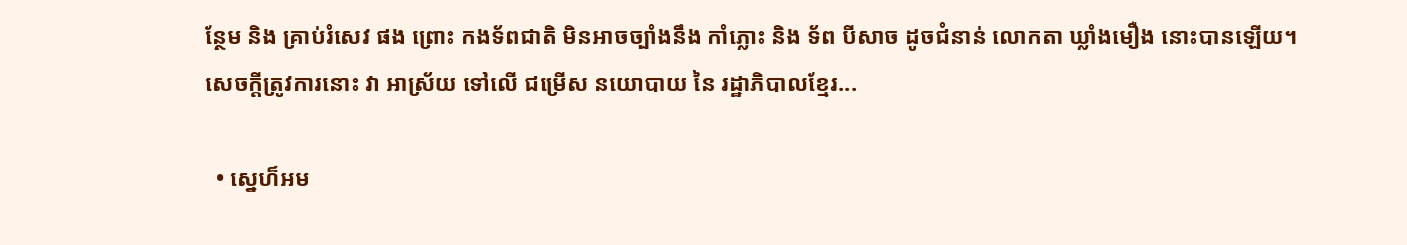ន្ថែម និង គ្រាប់រំសេវ ផង ព្រោះ កងទ័ពជាតិ មិនអាចច្បាំងនឹង កាំភ្លោះ និង ទ័ព បីសាច ដូចជំនាន់ លោកតា ឃ្លាំងមឿង នោះបានឡើយ។ សេចក្តីត្រូវការនោះ វា អាស្រ័យ ទៅលើ ជម្រើស នយោបាយ នៃ រដ្ឋាភិបាលខ្មែរ...

  • ស្នេហ៏អម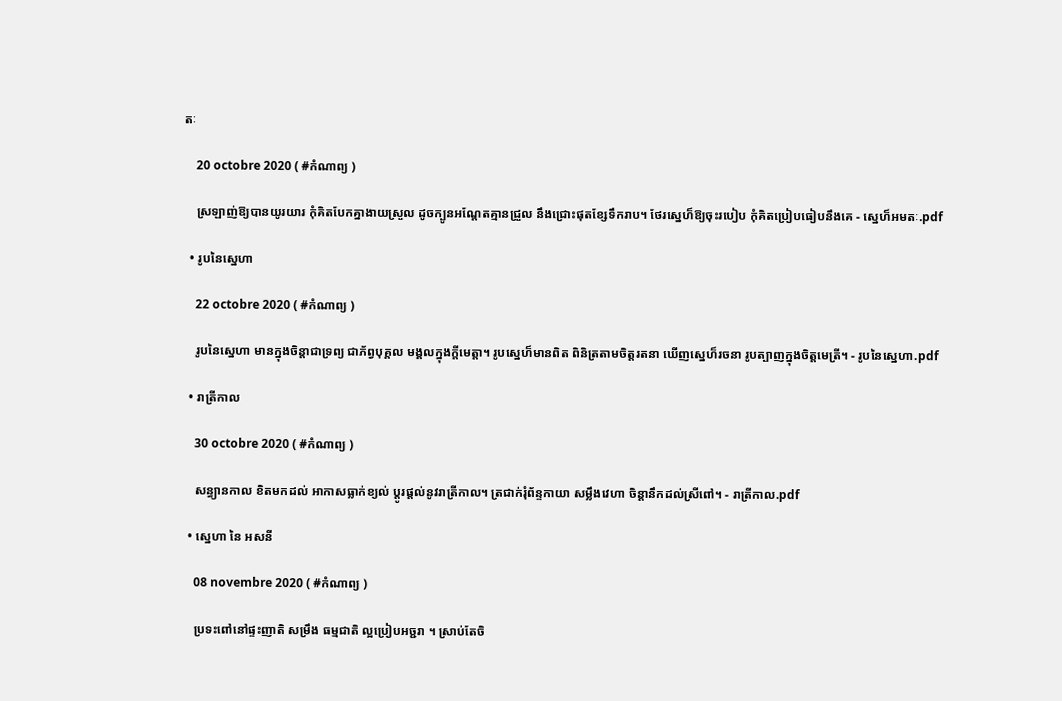តៈ

    20 octobre 2020 ( #កំណាព្យ )

    ស្រឡាញ់ឱ្យបានយូរយារ កុំគិតបែកគ្នាងាយស្រួល ដូចក្បូនអណ្តែតគ្មានជ្រួល នឹងជ្រោះផុតខ្សែទឹករាប។ ថែរស្នេហ៏ឱ្យចុះរបៀប កុំគិតប្រៀបធៀបនឹងគេ - ស្នេហ៏អមតៈ.pdf

  • រូបនៃស្នេហា

    22 octobre 2020 ( #កំណាព្យ )

    រូបនៃស្នេហា មានក្នុងចិន្តាជាទ្រព្យ ជាភ័ព្វបុគ្គល មង្គលក្នុងក្តីមេត្តា។ រូបស្នេហ៏មានពិត ពិនិត្រតាមចិត្តរតនា ឃើញស្នេហ៏រចនា រូបត្បាញក្នុងចិត្តមេត្រី។ - រូបនៃស្នេហា.pdf

  • រាត្រីកាល

    30 octobre 2020 ( #កំណាព្យ )

    សន្ធ្យានកាល ខិតមកដល់ អាកាសធ្លាក់ខ្យល់ ប្តូរផ្តល់នូវរាត្រីកាល។ ត្រជាក់រុំព័ន្ទកាយា សម្លឹងវេហា ចិន្តានឹកដល់ស្រីពៅ។ - រាត្រីកាល.pdf

  • ស្នេហា នៃ អសនី

    08 novembre 2020 ( #កំណាព្យ )

    ប្រទះពៅនៅផ្ទះញាតិ សម្រឹង ធម្មជាតិ ល្អប្រៀបអច្ជរា ។ ស្រាប់តែចិ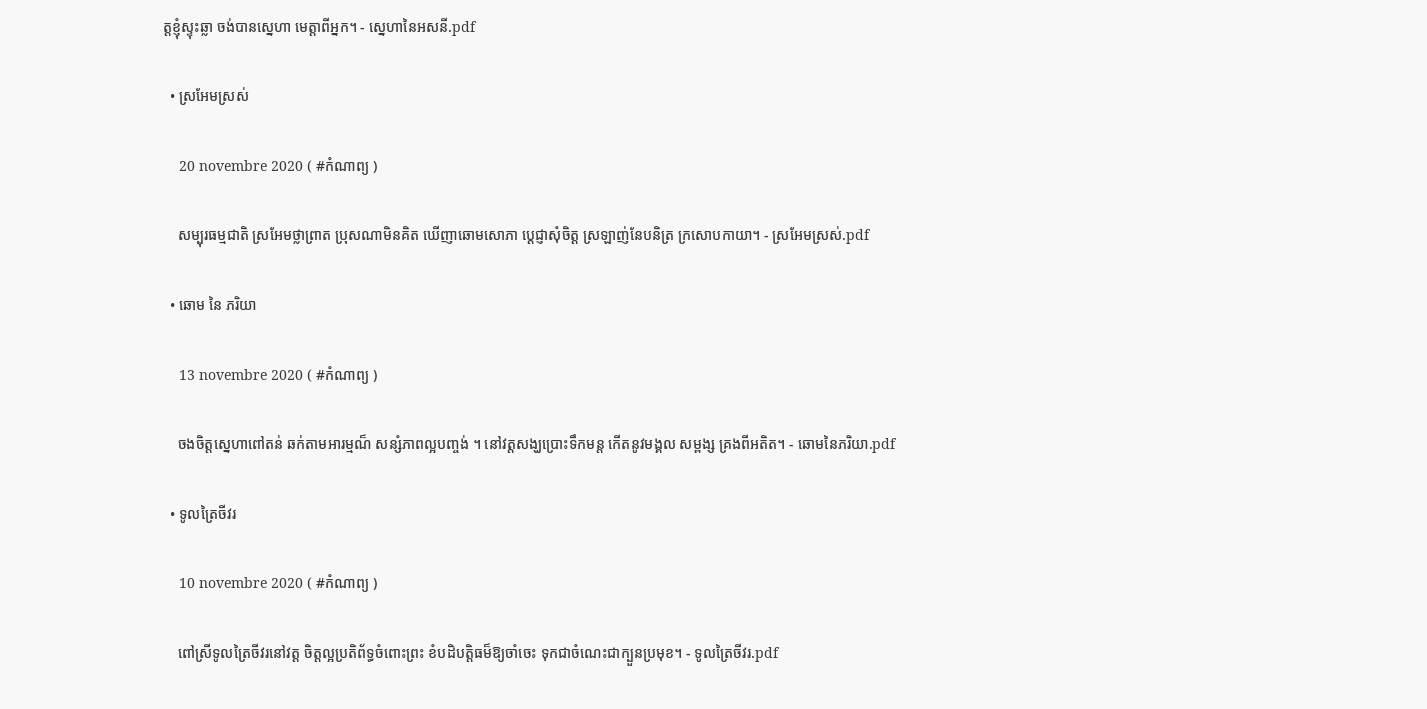ត្តខ្ញុំស្ទុះឆ្លា ចង់បានស្នេហា មេត្តាពីអ្នក។ - ស្នេហានៃអសនី.pdf

  • ស្រអែមស្រស់

    20 novembre 2020 ( #កំណាព្យ )

    សម្បុរធម្មជាតិ ស្រអែមថ្លាព្រាត ប្រុសណាមិនគិត ឃើញាឆោមសោភា ប្តេជ្ញាសុំចិត្ត ស្រឡាញ់នែបនិត្រ ក្រសោបកាយា។ - ស្រអែមស្រស់.pdf

  • ឆោម នៃ ភរិយា

    13 novembre 2020 ( #កំណាព្យ )

    ចងចិត្តស្នេហាពៅតន់ ឆក់តាមអារម្មណ៏ សន្សំភាពល្អបញ្ចង់ ។ នៅវត្តសង្ឃប្រោះទឹកមន្ត កើតនូវមង្គល សម្ពង្ស គ្រងពីអតិត។ - ឆោមនៃភរិយា.pdf

  • ទូលត្រៃចីវរ

    10 novembre 2020 ( #កំណាព្យ )

    ពៅស្រីទូលត្រៃចីវរនៅវត្ត ចិត្តល្អប្រតិព័ទ្ធចំពោះព្រះ ខំបដិបត្តិធម៏ឱ្យចាំចេះ ទុកជាចំណេះជាក្បួនប្រមុខ។ - ទូលត្រៃចីវរ.pdf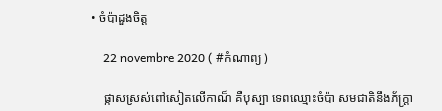• ចំប៉ាដួងចិត្ត

    22 novembre 2020 ( #កំណាព្យ )

    ផ្កាសស្រស់ពៅសៀតលើកាណ៏ គឺបុស្បា ទេពឈ្មោះចំប៉ា សមជាតិនឹងភ័ក្ត្រា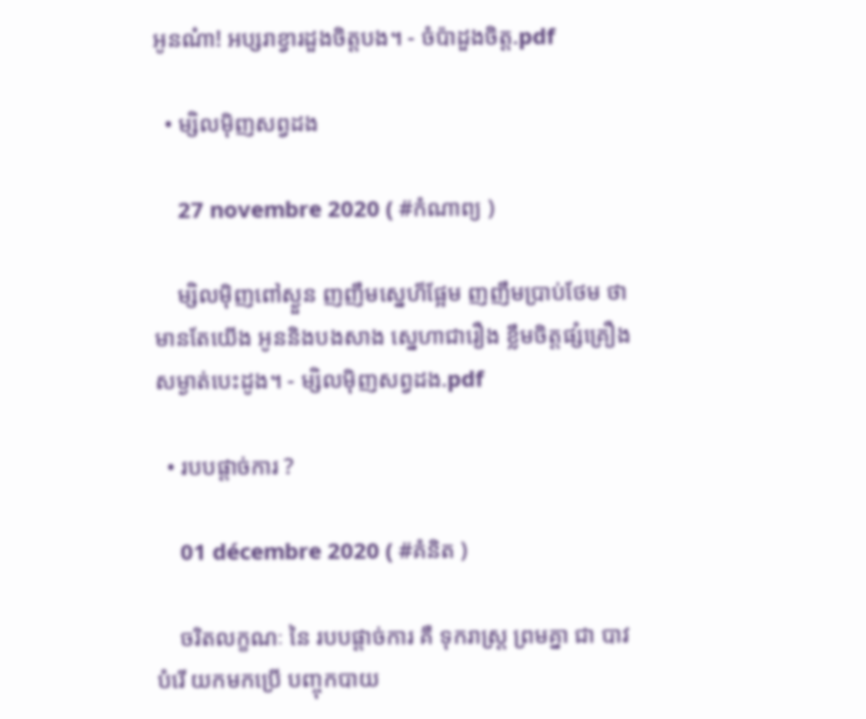អូនណ៎ា! អប្សរាខ្វារដួងចិត្តបង។ - ចំប៉ាដួងចិត្ត.pdf

  • ម្សិលម៉ិញសព្វដង

    27 novembre 2020 ( #កំណាព្យ )

    ម្សិលម៉ិញពៅស្ងួន ញញឹមស្នេហ៏ផ្អែម ញញឹមប្រាប់ថែម ថាមានតែយើង អូននិងបងសាង ស្នេហាជារឿង ខ្លឹមចិត្តផ្សំគ្រឿង សម្ងាត់បេះដូង។ - ម្សិលម៉ិញសព្វដង.pdf

  • របបផ្តាច់ការ ?

    01 décembre 2020 ( #គំនិត )

    ចរិតលក្ខណៈ នៃ របបផ្តាច់ការ គឺ ទុករាស្រ្ត ព្រមគ្នា ជា បាវបំរើ យកមកប្រើ បញ្ចុកបាយ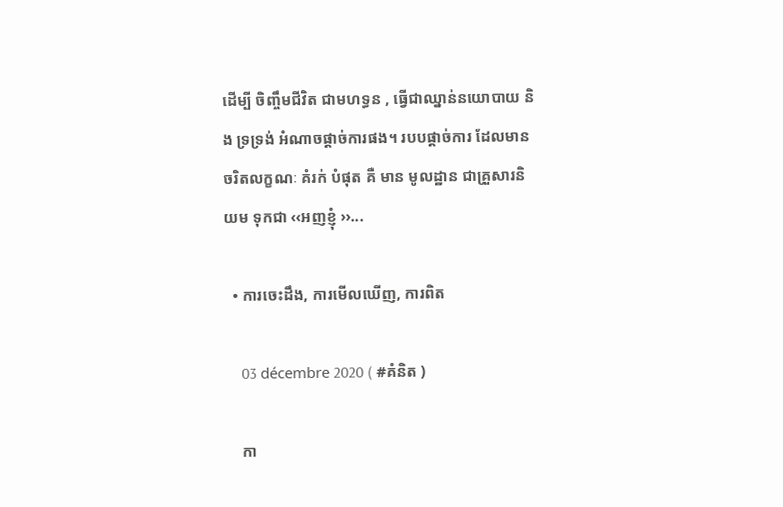ដើម្បី ចិញ្ចឹមជីវិត ជាមហទ្ធន , ធ្វើជាឈ្នាន់នយោបាយ និង ទ្រទ្រង់ អំណាចផ្តាច់ការផង។ របបផ្តាច់ការ ដែលមាន ចរិតលក្ខណៈ គំរក់ បំផុត គឺ មាន មូលដ្ឋាន ជាគ្រួសារនិយម ទុកជា ‹‹អញខ្ញុំ ››...

  • ការចេះដឹង, ការមើលឃើញ, ការពិត

    03 décembre 2020 ( #គំនិត )

    កា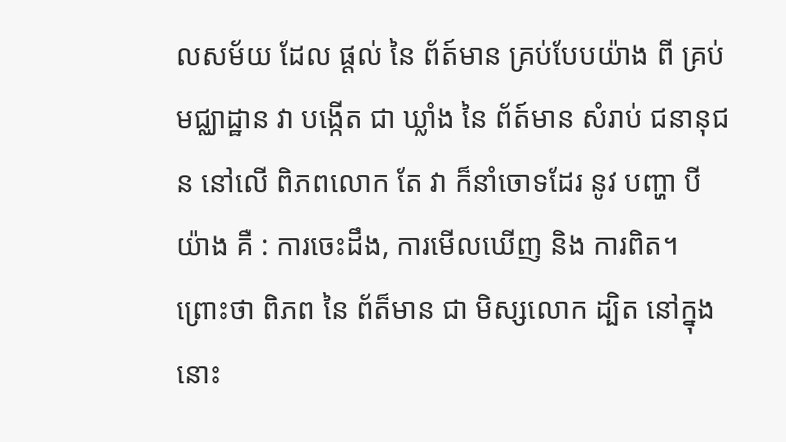លសម័យ ដែល ផ្តល់ នៃ ព័ត៍មាន គ្រប់បែបយ៉ាង ពី គ្រប់ មជ្ឈាដ្ឋាន វា បង្កើត ជា ឃ្លាំង នៃ ព័ត៍មាន សំរាប់ ជនានុជន នៅលើ ពិភពលោក តែ វា ក៏នាំចោទដែរ នូវ បញ្ហា បី យ៉ាង គឺ : ការចេះដឹង, ការមើលឃើញ និង ការពិត។ ព្រោះថា ពិភព នៃ ព័ត៏មាន ជា មិស្សលោក ដ្បិត នៅក្នុងនោះ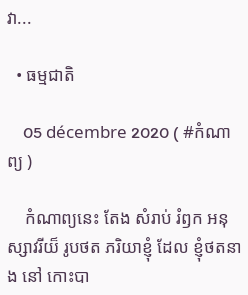វា...

  • ធម្មជាតិ

    05 décembre 2020 ( #កំណាព្យ )

    កំណាព្យនេះ តែង សំរាប់ រំឭក អនុស្សាវរីយ៏ រូបថត ភរិយាខ្ញុំ ដែល ខ្ញុំថតនាង នៅ កោះបា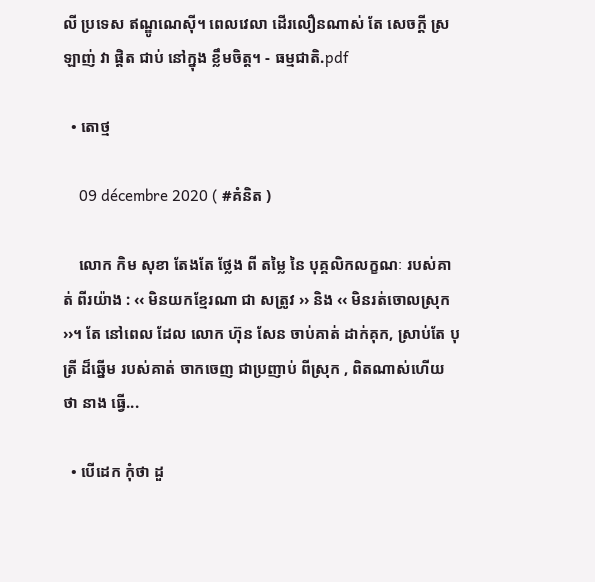លី ប្រទេស ឥណ្ឌូណេស៊ី។ ពេលវេលា ដើរលឿនណាស់ តែ សេចក្តី ស្រឡាញ់ វា ផ្តិត ជាប់ នៅក្នុង ខ្លឹមចិត្ត។ - ធម្មជាតិ.pdf

  • តោថ្ម

    09 décembre 2020 ( #គំនិត )

    លោក កិម សុខា តែងតែ ថ្លែង ពី តម្លៃ នៃ បុគ្គលិកលក្ខណៈ របស់គាត់ ពីរយ៉ាង : ‹‹ មិនយកខ្មែរណា ជា សត្រូវ ›› និង ‹‹ មិនរត់ចោលស្រុក ››។ តែ នៅពេល ដែល លោក ហ៊ុន សែន ចាប់គាត់ ដាក់គុក, ស្រាប់តែ បុត្រី ដ៏ឆ្នើម របស់គាត់ ចាកចេញ ជាប្រញាប់ ពីស្រុក , ពិតណាស់ហើយ ថា នាង ធ្វើ...

  • បើដេក កុំថា ដួ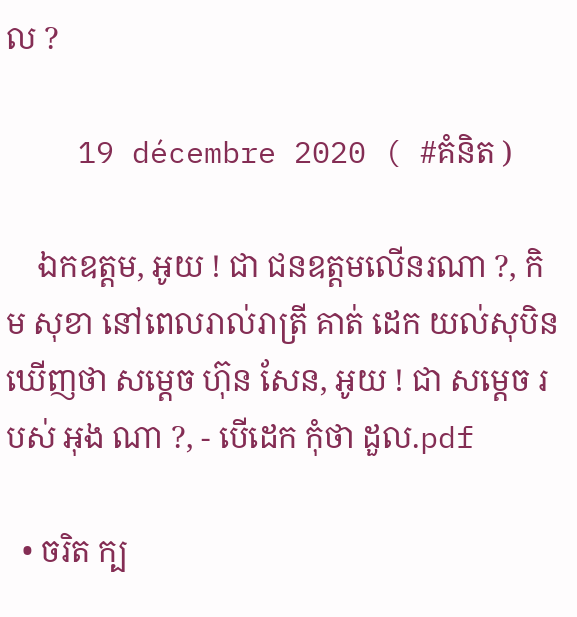ល ?

    19 décembre 2020 ( #គំនិត )

    ឯកឧត្តម, អូយ ! ជា ជនឧត្តមលើនរណា ?, កិម សុខា នៅពេលរាល់រាត្រី គាត់ ដេក យល់សុបិន ឃើញថា សម្តេច ហ៊ុន សែន, អូយ ! ជា សម្តេច របស់ អុង ណា ?, - បើដេក កុំថា ដួល.pdf

  • ចរិត ក្ប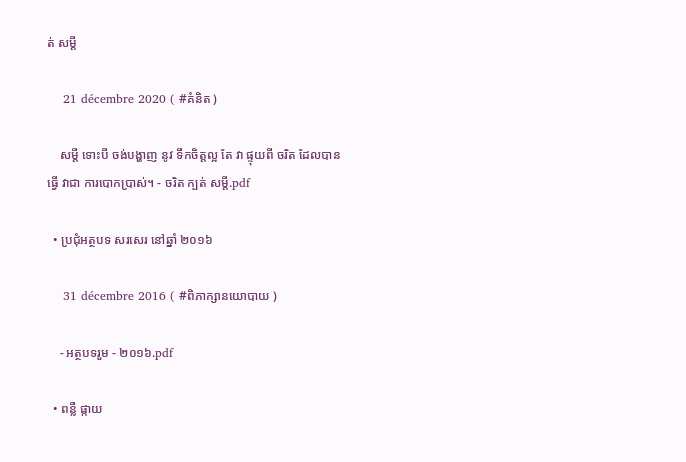ត់ សម្តី

    21 décembre 2020 ( #គំនិត )

    សម្តី ទោះបី ចង់បង្ហាញ នូវ ទឹកចិត្តល្អ តែ វា ផ្ទុយពី ចរិត ដែលបានធ្វើ វាជា ការបោកប្រាស់។ - ចរិត ក្បត់ សម្តី.pdf

  • ប្រជុំអត្ថបទ សរសេរ នៅឆ្នាំ ២០១៦

    31 décembre 2016 ( #ពិភាក្សានយោបាយ )

    - អត្ថបទរួម - ២០១៦.pdf

  • ពន្លឺ ផ្កាយ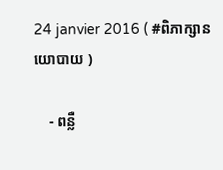24 janvier 2016 ( #ពិភាក្សានយោបាយ )

    - ពន្លឺ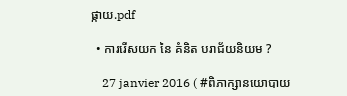ផ្កាយ.pdf

  • ការរើសយក នៃ គំនិត បរាជ័យនិយម ?

    27 janvier 2016 ( #ពិភាក្សានយោបាយ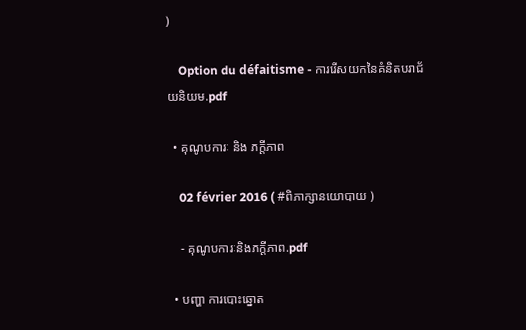)

    Option du défaitisme - ការរើសយកនៃគំនិតបរាជ័យនិយម.pdf

  • គុណូបការៈ និង ភក្តីភាព

    02 février 2016 ( #ពិភាក្សានយោបាយ )

    - គុណូបការៈនិងភក្តីភាព.pdf

  • បញ្ហា ការបោះឆ្នោត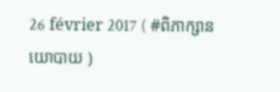26 février 2017 ( #ពិភាក្សានយោបាយ )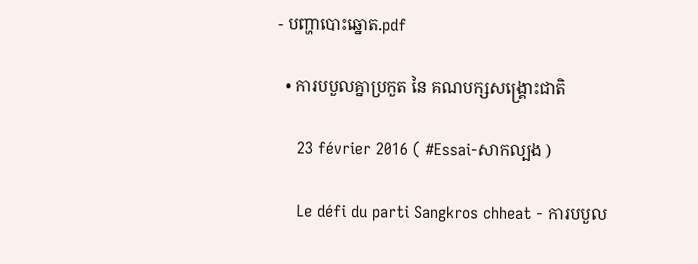- បញ្ហាបោះឆ្នោត.pdf

  • ការបបួលគ្នាប្រកួត នៃ គណបក្សសង្គ្រោះជាតិ

    23 février 2016 ( #Essai-សាកល្បង )

    Le défi du parti Sangkros chheat - ការបបួល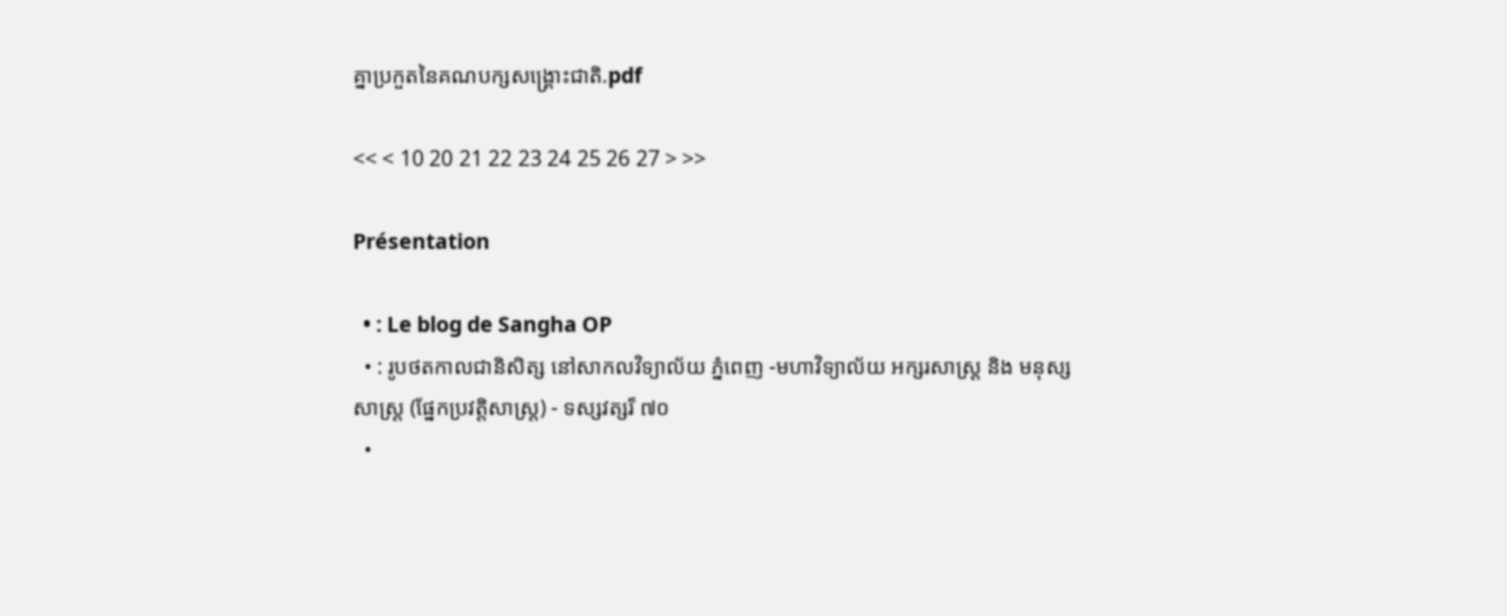គ្នាប្រកួតនៃគណបក្សសង្គ្រោះជាតិ.pdf

<< < 10 20 21 22 23 24 25 26 27 > >>

Présentation

  • : Le blog de Sangha OP
  • : រូបថតកាលជានិសិត្ស នៅសាកលវិទ្យាល័យ ភ្នំពេញ -មហាវិទ្យាល័យ អក្សរសាស្ត្រ និង មនុស្សសាស្ត្រ (ផ្នែកប្រវត្តិសាស្ត្រ) - ទស្សវត្សរ៏ ៧០
  •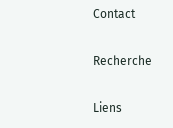Contact

Recherche

Liens